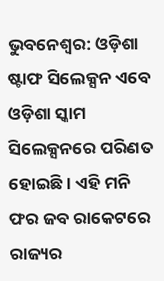ଭୁବନେଶ୍ବର: ଓଡ଼ିଶା ଷ୍ଟାଫ ସିଲେକ୍ସନ ଏବେ ଓଡ଼ିଶା ସ୍କାମ ସିଲେକ୍ସନରେ ପରିଣତ ହୋଇଛି । ଏହି ମନି ଫର ଜବ ରାକେଟରେ ରାଜ୍ୟର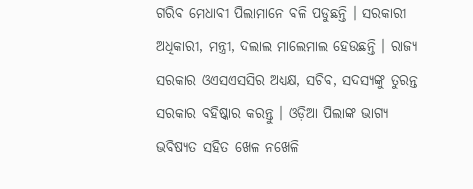ଗରିବ ମେଧାବୀ ପିଲାମାନେ ବଳି ପଡୁଛନ୍ତି । ସରକାରୀ ଅଧିକାରୀ, ମନ୍ତ୍ରୀ, ଦଲାଲ ମାଲେମାଲ ହେଉଛନ୍ତି । ରାଜ୍ୟ ସରକାର ଓଏସଏସସିର ଅଧ୍ୟକ୍ଷ, ସଚିବ, ସଦସ୍ୟଙ୍କୁ ତୁରନ୍ତ ସରକାର ବହିଷ୍କାର କରନ୍ତୁ । ଓଡ଼ିଆ ପିଲାଙ୍କ ଭାଗ୍ୟ ଭବିଷ୍ୟତ ସହିତ ଖେଳ ନଖେଳି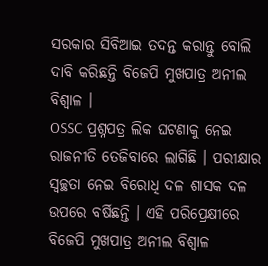ସରକାର ସିବିଆଇ ତଦନ୍ତ କରାନ୍ତୁ ବୋଲି ଦାବି କରିଛନ୍ତି ବିଜେପି ମୁଖପାତ୍ର ଅନୀଲ ବିଶ୍ୱାଳ ।
OSSC ପ୍ରଶ୍ନପତ୍ର ଲିକ ଘଟଣାକୁ ନେଇ ରାଜନୀତି ତେଜିବାରେ ଲାଗିଛି । ପରୀକ୍ଷାର ସ୍ବଚ୍ଛତା ନେଇ ବିରୋଧି ଦଳ ଶାସକ ଦଳ ଉପରେ ବର୍ଷିଛନ୍ତି । ଏହି ପରିପ୍ରେକ୍ଷୀରେ ବିଜେପି ମୁଖପାତ୍ର ଅନୀଲ ବିଶ୍ୱାଳ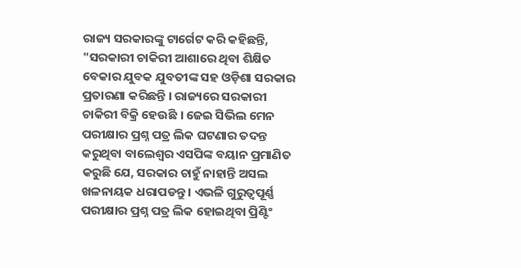ରାଜ୍ୟ ସରକାରଙ୍କୁ ଟାର୍ଗେଟ କରି କହିଛନ୍ତି, "ସରକାରୀ ଚାକିରୀ ଆଶାରେ ଥିବା ଶିକ୍ଷିତ ବେକାର ଯୁବକ ଯୁବତୀଙ୍କ ସହ ଓଡ଼ିଶା ସରକାର ପ୍ରତାରଣା କରିଛନ୍ତି । ରାଜ୍ୟରେ ସରକାରୀ ଚାକିରୀ ବିକ୍ରି ହେଉଛି । ଜେଇ ସିଭିଲ ମେନ ପରୀକ୍ଷାର ପ୍ରଶ୍ନ ପତ୍ର ଲିକ ଘଟଣାର ତଦନ୍ତ କରୁଥିବା ବାଲେଶ୍ୱର ଏସପିଙ୍କ ବୟାନ ପ୍ରମାଣିତ କରୁଛି ଯେ, ସରକାର ଚାହୁଁ ନାହାନ୍ତି ଅସଲ ଖଳନାୟକ ଧରାପଡନ୍ତୁ । ଏଭଳି ଗୁରୁତ୍ୱପୂର୍ଣ୍ଣ ପରୀକ୍ଷାର ପ୍ରଶ୍ନ ପତ୍ର ଲିକ ହୋଇଥିବା ପ୍ରିଣ୍ଟିଂ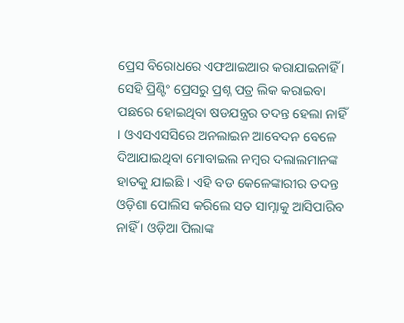ପ୍ରେସ ବିରୋଧରେ ଏଫଆଇଆର କରାଯାଇନାହିଁ । ସେହି ପ୍ରିଣ୍ଟିଂ ପ୍ରେସରୁ ପ୍ରଶ୍ନ ପତ୍ର ଲିକ କରାଇବା ପଛରେ ହୋଇଥିବା ଷଡଯନ୍ତ୍ରର ତଦନ୍ତ ହେଲା ନାହିଁ । ଓଏସଏସସିରେ ଅନଲାଇନ ଆବେଦନ ବେଳେ ଦିଆଯାଇଥିବା ମୋବାଇଲ ନମ୍ବର ଦଲାଲମାନଙ୍କ ହାତକୁ ଯାଇଛି । ଏହି ବଡ କେଳେଙ୍କାରୀର ତଦନ୍ତ ଓଡ଼ିଶା ପୋଲିସ କରିଲେ ସତ ସାମ୍ନାକୁ ଆସିପାରିବ ନାହିଁ । ଓଡ଼ିଆ ପିଲାଙ୍କ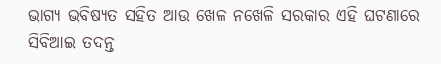ଭାଗ୍ୟ ଭବିଷ୍ୟତ ସହିତ ଆଉ ଖେଳ ନଖେଳି ସରକାର ଏହି ଘଟଣାରେ ସିବିଆଇ ତଦନ୍ତ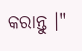କରାନ୍ତୁ ।"